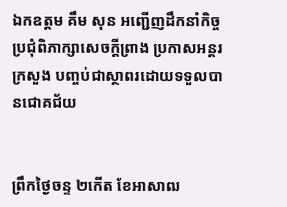ឯកឧត្តម គឹម សុន អញ្ជើញដឹកនាំកិច្ចប្រជុំពិភាក្សាសេចក្តីព្រាង ប្រកាសអន្តរក្រសួង បញ្ចប់ជាស្ថាពរដោយទទួលបានជោគជ័យ


ព្រឹកថ្ងៃចន្ទ ២កើត ខែអាសាឍ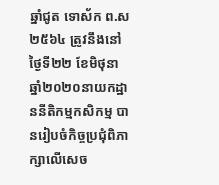ឆ្នាំជូត ទោស័ក ព.ស ២៥៦៤ ត្រូវនឹងនៅថ្ងៃទី២២ ខែមិថុនា ឆ្នាំ២០២០នាយកដ្ឋាននីតិកម្មកសិកម្ម បានរៀបចំកិច្ចប្រជុំពិភាក្សាលើសេច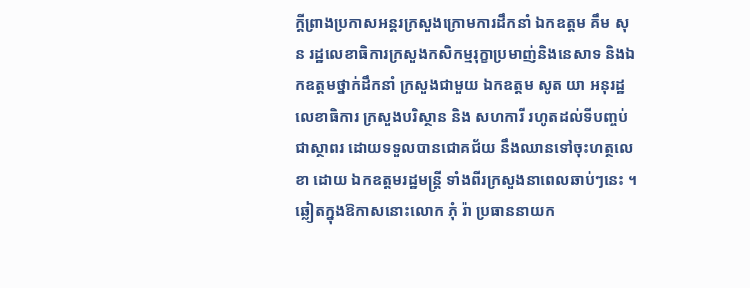ក្តីព្រាងប្រកាសអន្តរក្រសួងក្រោមការដឹកនាំ ឯកឧត្តម គឹម សុន រដ្ឋលេខាធិការក្រសួងកសិកម្មរុក្ខាប្រមាញ់និងនេសាទ និងឯកឧត្តមថ្នាក់ដឹកនាំ ក្រសួងជាមួយ ឯកឧត្តម សូត យា អនុរដ្ឋលេខាធិការ ក្រសួងបរិស្ថាន និង សហការី រហូតដល់ទីបញ្ចប់ជាស្ថាពរ ដោយទទួលបានជោគជ័យ នឹងឈានទៅចុះហត្ថលេខា ដោយ ឯកឧត្តមរដ្ឋមន្ត្រី ទាំងពីរក្រសួងនាពេលឆាប់ៗនេះ ។ ឆ្លៀតក្នុងឱកាសនោះលោក ភុំ រ៉ា ប្រធាននាយក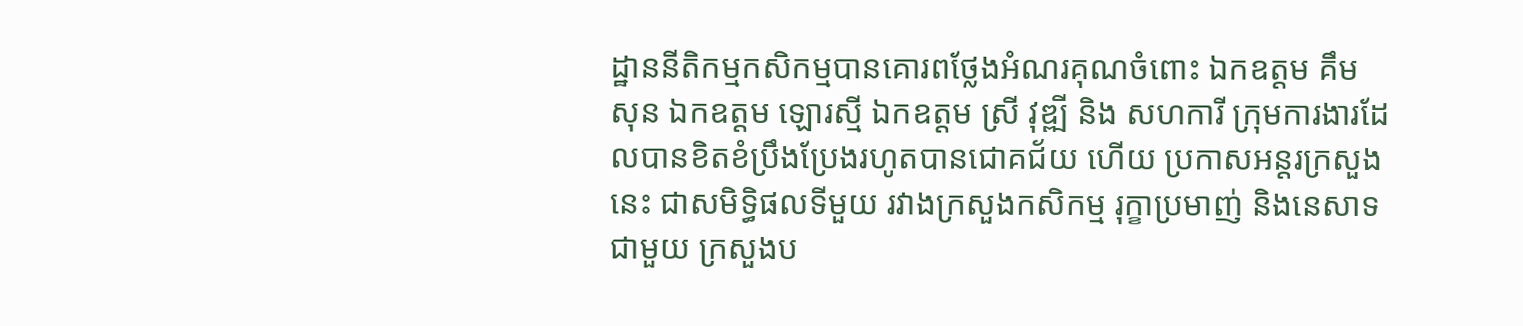ដ្ឋាននីតិកម្មកសិកម្មបានគោរពថ្លែងអំណរគុណចំពោះ ឯកឧត្តម គឹម សុន ឯកឧត្តម ឡោរស្មី ឯកឧត្តម ស្រី វុឌ្ឍី និង សហការី ក្រុមការងារដែលបានខិតខំប្រឹងប្រែងរហូតបានជោគជ័យ ហើយ ប្រកាសអន្តរក្រសួងនេះ ជាសមិទ្ធិផលទីមួយ រវាងក្រសួងកសិកម្ម រុក្ខាប្រមាញ់ និងនេសាទជាមួយ ក្រសួងប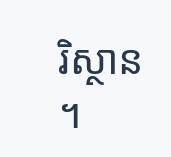រិស្ថាន ។